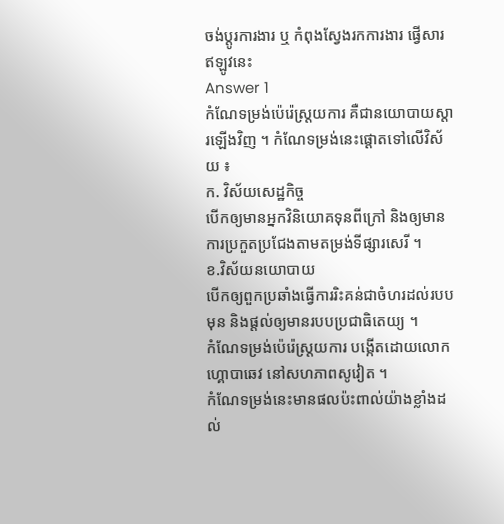ចង់ប្តូរការងារ ឬ កំពុងស្វែងរកការងារ ផ្វើសារឥឡូវនេះ
Answer 1
កំណែទម្រង់ប៉េរ៉េស្រ្តយការ គឺជានយោបាយស្តារឡើងវិញ ។ កំណែទម្រង់នេះផ្តោតទៅលើវិស័យ ៖
ក. វិស័យសេដ្ឋកិច្ច
បើកឲ្យមានអ្នកវិនិយោគទុនពីក្រៅ និងឲ្យមានការប្រកួតប្រជែងតាមតម្រង់ទីផ្សារសេរី ។
ខ.វិស័យនយោបាយ
បើកឲ្យពួកប្រឆាំងធ្វើការរិះគន់ជាចំហរដល់របបមុន និងផ្តល់ឲ្យមានរបបប្រជាធិតេយ្យ ។
កំណែទម្រង់ប៉េរ៉េស្រ្តយការ បង្កើតដោយលោក ហ្គោបាឆេវ នៅសហភាពសូវៀត ។
កំណែទម្រង់នេះមានផលប៉ះពាល់យ៉ាងខ្លាំងដល់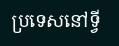ប្រទេសនៅទ្វី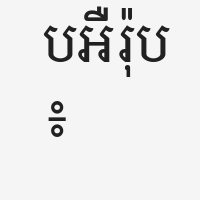បអឺរ៉ុប ៖